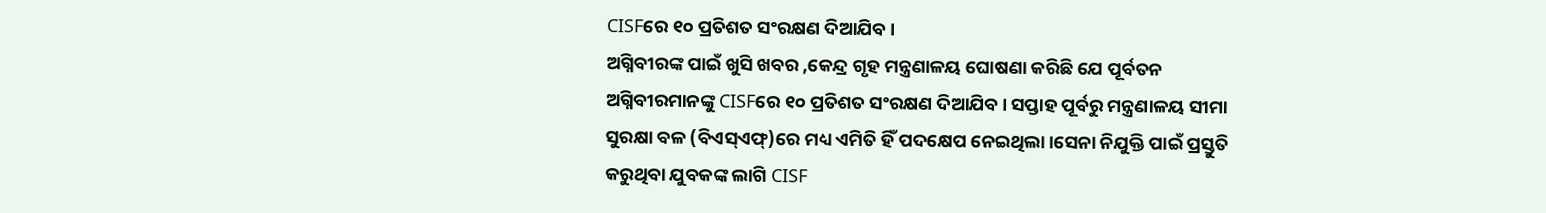CISFରେ ୧୦ ପ୍ରତିଶତ ସଂରକ୍ଷଣ ଦିଆଯିବ।
ଅଗ୍ନିବୀରଙ୍କ ପାଇଁ ଖୁସି ଖବର ,କେନ୍ଦ୍ର ଗୃହ ମନ୍ତ୍ରଣାଳୟ ଘୋଷଣା କରିଛି ଯେ ପୂର୍ବତନ ଅଗ୍ନିବୀରମାନଙ୍କୁ CISFରେ ୧୦ ପ୍ରତିଶତ ସଂରକ୍ଷଣ ଦିଆଯିବ। ସପ୍ତାହ ପୂର୍ବରୁ ମନ୍ତ୍ରଣାଳୟ ସୀମା ସୁରକ୍ଷା ବଳ (ବିଏସ୍ଏଫ୍)ରେ ମଧ୍ୟ ଏମିତି ହିଁ ପଦକ୍ଷେପ ନେଇଥିଲା।ସେନା ନିଯୁକ୍ତି ପାଇଁ ପ୍ରସ୍ତୁତି କରୁଥିବା ଯୁବକଙ୍କ ଲାଗି CISF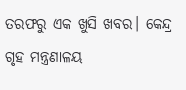ତରଫରୁ ଏକ ଖୁସି ଖବର। କେନ୍ଦ୍ର ଗୃହ ମନ୍ତ୍ରଣାଳୟ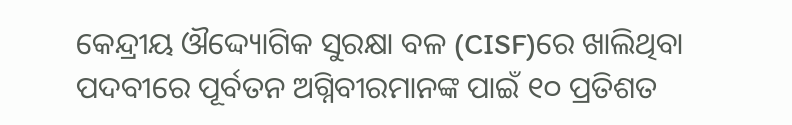କେନ୍ଦ୍ରୀୟ ଔଦ୍ଦ୍ୟୋଗିକ ସୁରକ୍ଷା ବଳ (CISF)ରେ ଖାଲିଥିବା ପଦବୀରେ ପୂର୍ବତନ ଅଗ୍ନିବୀରମାନଙ୍କ ପାଇଁ ୧୦ ପ୍ରତିଶତ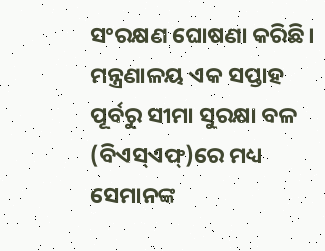ସଂରକ୍ଷଣ ଘୋଷଣା କରିଛି। ମନ୍ତ୍ରଣାଳୟ ଏକ ସପ୍ତାହ ପୂର୍ବରୁ ସୀମା ସୁରକ୍ଷା ବଳ (ବିଏସ୍ଏଫ୍)ରେ ମଧ୍ୟ ସେମାନଙ୍କ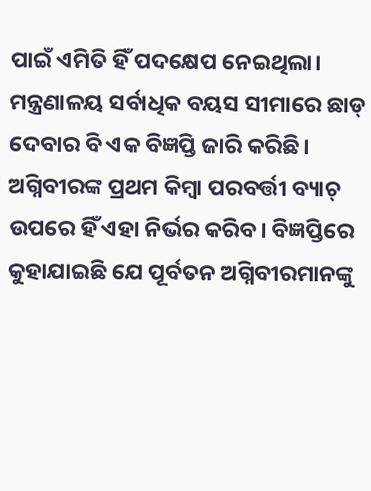ପାଇଁ ଏମିତି ହିଁ ପଦକ୍ଷେପ ନେଇଥିଲା।
ମନ୍ତ୍ରଣାଳୟ ସର୍ବାଧିକ ବୟସ ସୀମାରେ ଛାଡ୍ ଦେବାର ବି ଏକ ବିଜ୍ଞପ୍ତି ଜାରି କରିଛି। ଅଗ୍ନିବୀରଙ୍କ ପ୍ରଥମ କିମ୍ବା ପରବର୍ତ୍ତୀ ବ୍ୟାଚ୍ ଉପରେ ହିଁ ଏହା ନିର୍ଭର କରିବ। ବିଜ୍ଞପ୍ତିରେ କୁହାଯାଇଛି ଯେ ପୂର୍ବତନ ଅଗ୍ନିବୀରମାନଙ୍କୁ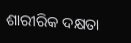ଶାରୀରିକ ଦକ୍ଷତା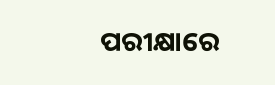ପରୀକ୍ଷାରେ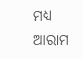ମଧ୍ୟ ଆରାମ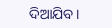ଦିଆଯିବ।